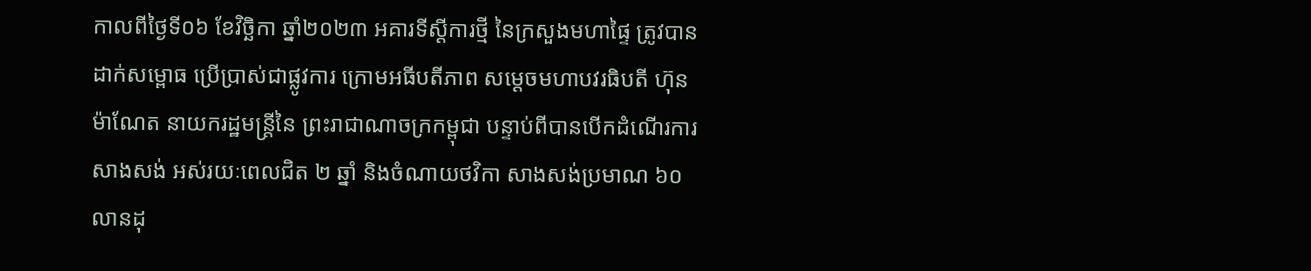កាលពីថ្ងៃទី០៦ ខែវិច្ឆិកា ឆ្នាំ២០២៣ អគារទីស្ដីការថ្មី នៃក្រសួងមហាផ្ទៃ ត្រូវបានដាក់សម្ពោធ ប្រើប្រាស់ជាផ្លូវការ ក្រោមអធីបតីភាព សម្តេចមហាបវរធិបតី ហ៊ុន ម៉ាណែត នាយករដ្ឋមន្ត្រីនៃ ព្រះរាជាណាចក្រកម្ពុជា បន្ទាប់ពីបានបើកដំណើរការសាងសង់ អស់រយៈពេលជិត ២ ឆ្នាំ និងចំណាយថវិកា សាងសង់ប្រមាណ ៦០ លានដុ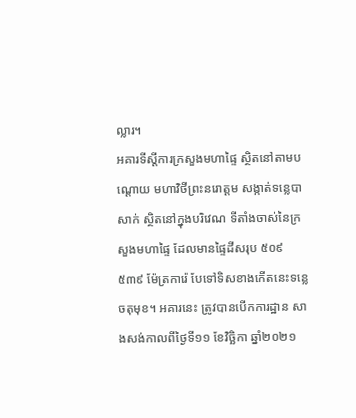ល្លារ។
អគារទីស្ដីការក្រសួងមហាផ្ទៃ ស្ថិតនៅតាមបណ្ដោយ មហាវិថីព្រះនរោត្តម សង្កាត់ទន្លេបាសាក់ ស្ថិតនៅក្នុងបរិវេណ ទីតាំងចាស់នៃក្រសួងមហាផ្ទៃ ដែលមានផ្ទៃដីសរុប ៥០៩ ៥៣៩ ម៉ែត្រការ៉េ បែទៅទិសខាងកើតនេះទន្លេចតុមុខ។ អគារនេះ ត្រូវបានបើកការដ្ឋាន សាងសង់កាលពីថ្ងៃទី១១ ខែវិច្ឆិកា ឆ្នាំ២០២១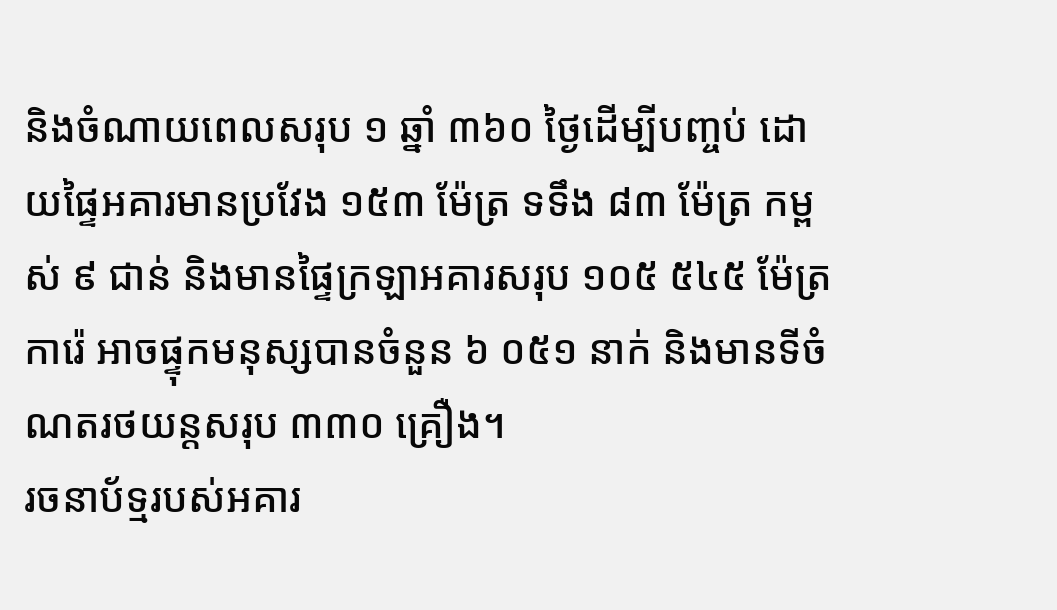និងចំណាយពេលសរុប ១ ឆ្នាំ ៣៦០ ថ្ងៃដើម្បីបញ្ចប់ ដោយផ្ទៃអគារមានប្រវែង ១៥៣ ម៉ែត្រ ទទឹង ៨៣ ម៉ែត្រ កម្ពស់ ៩ ជាន់ និងមានផ្ទៃក្រឡាអគារសរុប ១០៥ ៥៤៥ ម៉ែត្រការ៉េ អាចផ្ទុកមនុស្សបានចំនួន ៦ ០៥១ នាក់ និងមានទីចំណតរថយន្ដសរុប ៣៣០ គ្រឿង។
រចនាប័ទ្មរបស់អគារ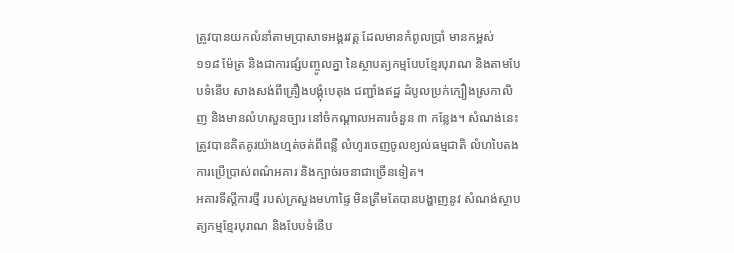ត្រូវបានយកលំនាំតាមប្រាសាទអង្គរវត្ត ដែលមានកំពូលប្រាំ មានកម្ពស់ ១១៨ ម៉ែត្រ និងជាការផ្សំបញ្ចូលគ្នា នៃស្ថាបត្យកម្មបែបខ្មែរបុរាណ និងតាមបែបទំនើប សាងសង់ពីគ្រឿងបង្គុំបេតុង ជញ្ជាំងឥដ្ឋ ដំបូលប្រក់ក្បឿងស្រកាលិញ និងមានលំហសួនច្បារ នៅចំកណ្ដាលអគារចំនួន ៣ កន្លែង។ សំណង់នេះ ត្រូវបានគិតគូរយ៉ាងហ្មត់ចត់ពីពន្លឺ លំហូរចេញចូលខ្យល់ធម្មជាតិ លំហបៃតង ការប្រើប្រាស់ពណ៌អគារ និងក្បាច់រចនាជាច្រើនទៀត។
អគារទីស្ដីការថ្មី របស់ក្រសួងមហាផ្ទៃ មិនត្រឹមតែបានបង្ហាញនូវ សំណង់ស្ថាបត្យកម្មខ្មែរបុរាណ និងបែបទំនើប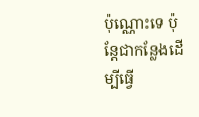ប៉ុណ្ណោះទេ ប៉ុន្តែជាកន្លែងដើម្បីធ្វើ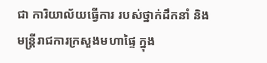ជា ការិយាល័យធ្វើការ របស់ថ្នាក់ដឹកនាំ និងមន្ត្រីរាជការក្រសួងមហាផ្ទៃ ក្នុង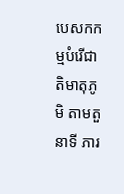បេសកកម្មបំរើជាតិមាតុភូមិ តាមតួនាទី ភារ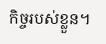កិច្ចរបស់ខ្លួន។